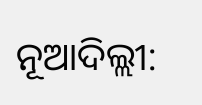ନୂଆଦିଲ୍ଲୀ: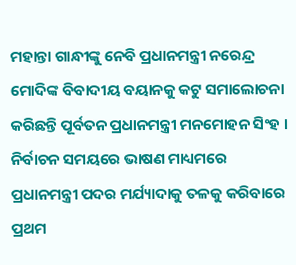ମହାନ୍ତା ଗାନ୍ଧୀଙ୍କୁ ନେବି ପ୍ରଧାନମନ୍ତ୍ରୀ ନରେନ୍ଦ୍ର ମୋଦିଙ୍କ ବିବାଦୀୟ ବୟାନକୁ କଟୁ ସମାଲୋଚନା କରିଛନ୍ତି ପୂର୍ବତନ ପ୍ରଧାନମନ୍ତ୍ରୀ ମନମୋହନ ସିଂହ । ନିର୍ବାଚନ ସମୟରେ ଭାଷଣ ମାଧ୍ୟମରେ ପ୍ରଧାନମନ୍ତ୍ରୀ ପଦର ମର୍ଯ୍ୟାଦାକୁ ତଳକୁ କରିବାରେ ପ୍ରଥମ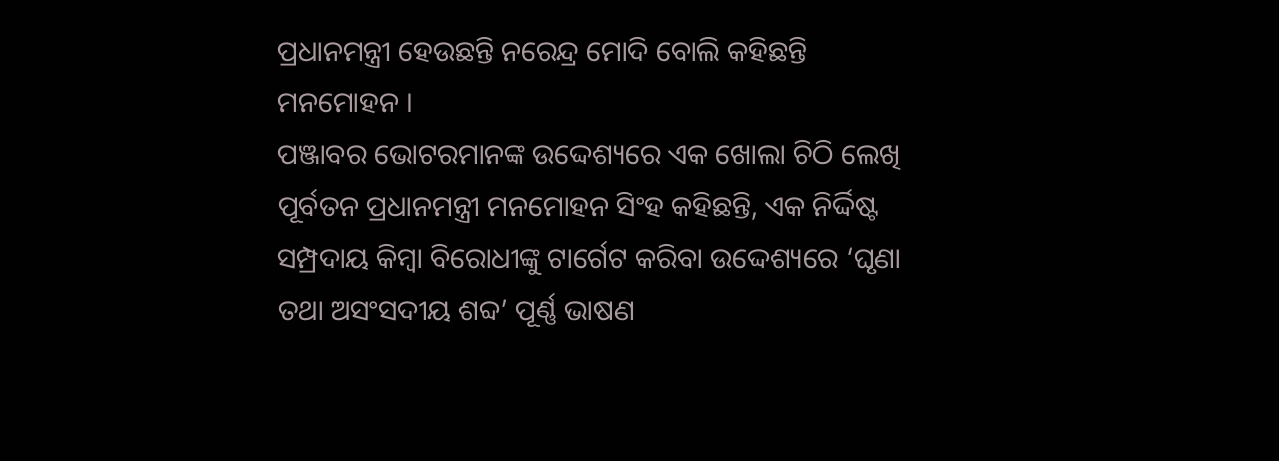ପ୍ରଧାନମନ୍ତ୍ରୀ ହେଉଛନ୍ତି ନରେନ୍ଦ୍ର ମୋଦି ବୋଲି କହିଛନ୍ତି ମନମୋହନ ।
ପଞ୍ଜାବର ଭୋଟରମାନଙ୍କ ଉଦ୍ଦେଶ୍ୟରେ ଏକ ଖୋଲା ଚିଠି ଲେଖି ପୂର୍ବତନ ପ୍ରଧାନମନ୍ତ୍ରୀ ମନମୋହନ ସିଂହ କହିଛନ୍ତି, ଏକ ନିର୍ଦ୍ଦିଷ୍ଟ ସମ୍ପ୍ରଦାୟ କିମ୍ବା ବିରୋଧୀଙ୍କୁ ଟାର୍ଗେଟ କରିବା ଉଦ୍ଦେଶ୍ୟରେ ‘ଘୃଣା ତଥା ଅସଂସଦୀୟ ଶବ୍ଦ’ ପୂର୍ଣ୍ଣ ଭାଷଣ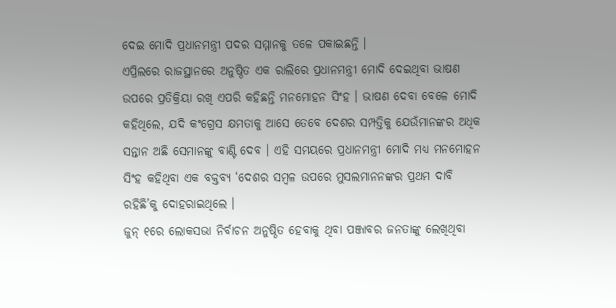ଦେଇ ମୋଦି ପ୍ରଧାନମନ୍ତ୍ରୀ ପଦର ସମ୍ମାନକୁ ତଳେ ପକାଇଛନ୍ତି ।
ଏପ୍ରିଲରେ ରାଜସ୍ଥାନରେ ଅନୁଷ୍ଠିତ ଏକ ରାଲିରେ ପ୍ରଧାନମନ୍ତ୍ରୀ ମୋଦି ଦେଇଥିବା ଭାଷଣ ଉପରେ ପ୍ରତିକ୍ରିୟା ରଖି ଏପରି କହିଛନ୍ତି ମନମୋହନ ସିଂହ । ଭାଷଣ ଦେବା ବେଳେ ମୋଦି କହିଥିଲେ, ଯଦି କଂଗ୍ରେସ କ୍ଷମତାକୁ ଆସେ ତେବେ ଦେଶର ସମ୍ପତ୍ତିକୁ ଯେଉଁମାନଙ୍କର ଅଧିକ ସନ୍ତାନ ଅଛି ସେମାନଙ୍କୁ ବାଣ୍ଟି ଦେବ । ଏହି ସମୟରେ ପ୍ରଧାନମନ୍ତ୍ରୀ ମୋଦି ମଧ୍ୟ ମନମୋହନ ସିଂହ କହିଥିବା ଏକ ବକ୍ତବ୍ୟ ‘ଦେଶର ସମ୍ବଳ ଉପରେ ମୁସଲମାନନଙ୍କର ପ୍ରଥମ ଦାବି ରହିଛି’କୁ ଦୋହରାଇଥିଲେ ।
ଜୁନ୍ ୧ରେ ଲୋକସଭା ନିର୍ବାଚନ ଅନୁଷ୍ଠିତ ହେବାକୁ ଥିବା ପଞ୍ଜାବର ଜନତାଙ୍କୁ ଲେଖିଥିବା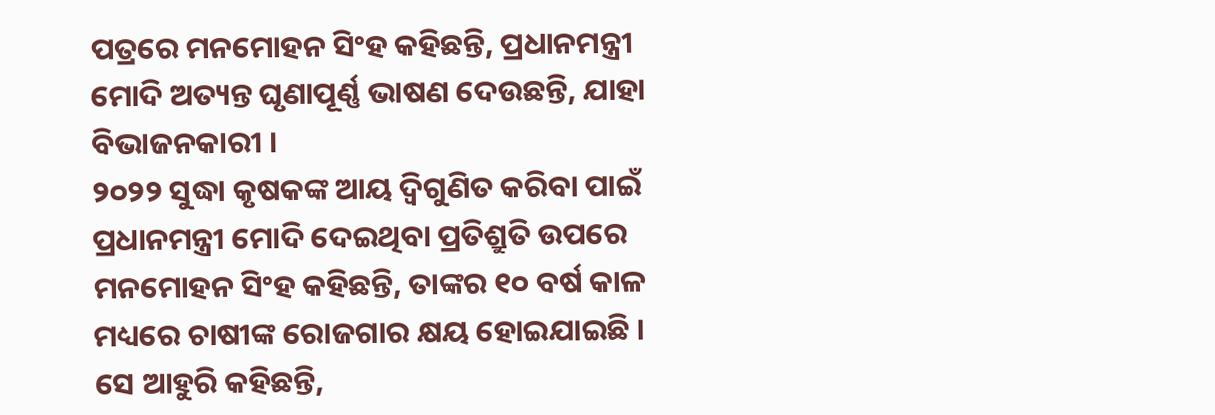ପତ୍ରରେ ମନମୋହନ ସିଂହ କହିଛନ୍ତି, ପ୍ରଧାନମନ୍ତ୍ରୀ ମୋଦି ଅତ୍ୟନ୍ତ ଘୃଣାପୂର୍ଣ୍ଣ ଭାଷଣ ଦେଉଛନ୍ତି, ଯାହା ବିଭାଜନକାରୀ ।
୨୦୨୨ ସୁଦ୍ଧା କୃଷକଙ୍କ ଆୟ ଦ୍ୱିଗୁଣିତ କରିବା ପାଇଁ ପ୍ରଧାନମନ୍ତ୍ରୀ ମୋଦି ଦେଇଥିବା ପ୍ରତିଶ୍ରୁତି ଉପରେ ମନମୋହନ ସିଂହ କହିଛନ୍ତି, ତାଙ୍କର ୧୦ ବର୍ଷ କାଳ ମଧ୍ୟରେ ଚାଷୀଙ୍କ ରୋଜଗାର କ୍ଷୟ ହୋଇଯାଇଛି ।
ସେ ଆହୁରି କହିଛନ୍ତି,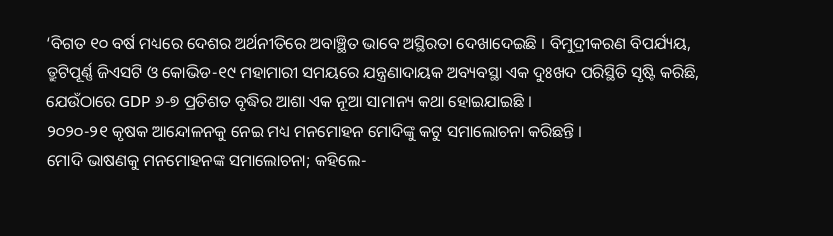‘ବିଗତ ୧୦ ବର୍ଷ ମଧ୍ୟରେ ଦେଶର ଅର୍ଥନୀତିରେ ଅବାଞ୍ଛିତ ଭାବେ ଅସ୍ଥିରତା ଦେଖାଦେଇଛି । ବିମୁଦ୍ରୀକରଣ ବିପର୍ଯ୍ୟୟ, ତ୍ରୁଟିପୂର୍ଣ୍ଣ ଜିଏସଟି ଓ କୋଭିଡ-୧୯ ମହାମାରୀ ସମୟରେ ଯନ୍ତ୍ରଣାଦାୟକ ଅବ୍ୟବସ୍ଥା ଏକ ଦୁଃଖଦ ପରିସ୍ଥିତି ସୃଷ୍ଟି କରିଛି, ଯେଉଁଠାରେ GDP ୬-୭ ପ୍ରତିଶତ ବୃଦ୍ଧିର ଆଶା ଏକ ନୂଆ ସାମାନ୍ୟ କଥା ହୋଇଯାଇଛି ।
୨୦୨୦-୨୧ କୃଷକ ଆନ୍ଦୋଳନକୁ ନେଇ ମଧ୍ୟ ମନମୋହନ ମୋଦିଙ୍କୁ କଟୁ ସମାଲୋଚନା କରିଛନ୍ତି ।
ମୋଦି ଭାଷଣକୁ ମନମୋହନଙ୍କ ସମାଲୋଚନା; କହିଲେ-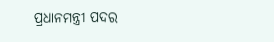ପ୍ରଧାନମନ୍ତ୍ରୀ ପଦର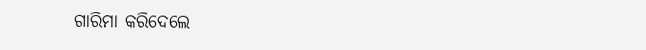ଗାରିମା କରିଦେଲେ